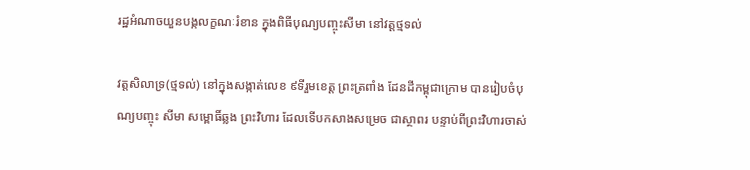រដ្ឋអំណាចយួនបង្កលក្ខណៈរំខាន ក្នុងពិធីបុណ្យបញ្ចុះសីមា នៅវត្តថ្មទល់

វត្តសិលាទ្រ(ថ្មទល់) នៅក្នុងសង្កាត់លេខ ៩ទីរួមខេត្ត ព្រះត្រពាំង ដែនដីកម្ពុជាក្រោម បានរៀបចំបុណ្យបញ្ចុះ សីមា សម្ពោធិ៍ឆ្លង ព្រះវិហារ ដែលទើបកសាងសម្រេច ជាស្ថាពរ បន្ទាប់ពីព្រះវិហារចាស់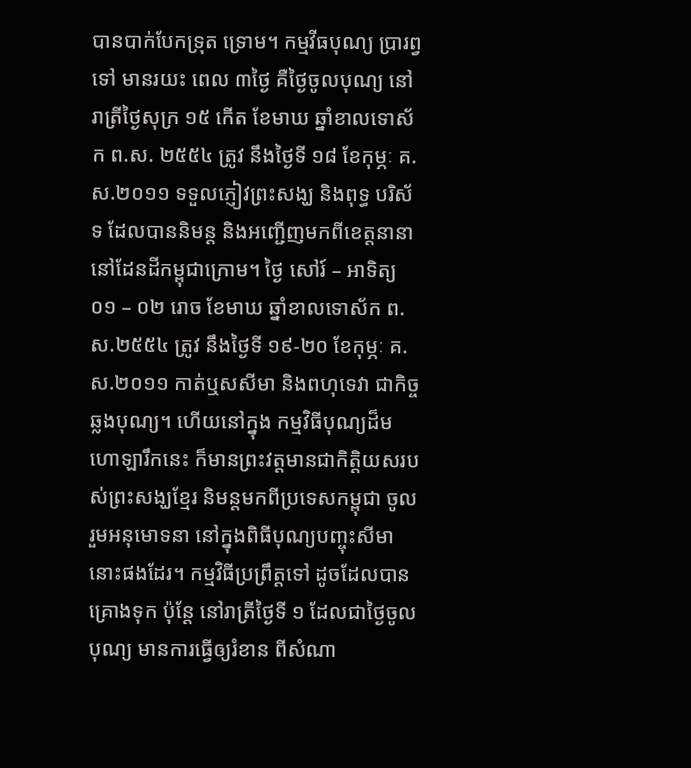បានបាក់បែកទ្រុត ទ្រោម។ កម្មវីធបុណ្យ ប្រារព្វទៅ មានរយះ ពេល ៣ថ្ងៃ គឺថ្ងៃចូលបុណ្យ នៅរាត្រីថ្ងៃសុក្រ ១៥ កើត ខែមាឃ ឆ្នាំខាលទោស័ក ព.ស. ២៥៥៤ ត្រូវ នឹងថ្ងៃទី ១៨ ខែកុម្ភៈ គ.ស.២០១១ ទទួលភ្ញៀវព្រះសង្ឃ និងពុទ្ធ បរិស័ទ ដែលបាននិមន្ត និងអញ្ជើញមកពីខេត្តនានា នៅដែនដីកម្ពុជាក្រោម។ ថ្ងៃ សៅរ៍ – អាទិត្យ ០១ – ០២ រោច ខែមាឃ ឆ្នាំខាលទោស័ក ព.ស.២៥៥៤ ត្រូវ នឹងថ្ងៃទី ១៩-២០ ខែកុម្ភៈ គ.ស.២០១១ កាត់ឬសសីមា និងពហុទេវា ជាកិច្ចឆ្លងបុណ្យ។ ហើយនៅក្នុង កម្មវិធីបុណ្យដ៏មហោឡារឹកនេះ ក៏មានព្រះវត្តមានជាកិត្តិយសរបស់ព្រះសង្ឃខ្មែរ និមន្តមកពីប្រទេសកម្ពុជា ចូលរួមអនុមោទនា នៅក្នុងពិធីបុណ្យបញ្ចុះសីមានោះផងដែរ។ កម្មវិធីប្រព្រឹត្តទៅ ដូចដែលបានគ្រោងទុក ប៉ុន្តែ នៅរាត្រីថ្ងៃទី ១ ដែលជាថ្ងៃចូលបុណ្យ មានការធ្វើឲ្យរំខាន ពីសំណា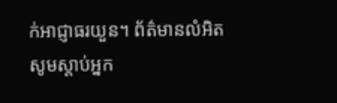ក់អាជ្ញាធរយួន។ ព័ត៌មានលំអិត សូមស្តាប់អ្នក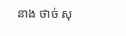នាង ថាច់ សុ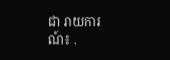ជា រាយការណ៍៖ .